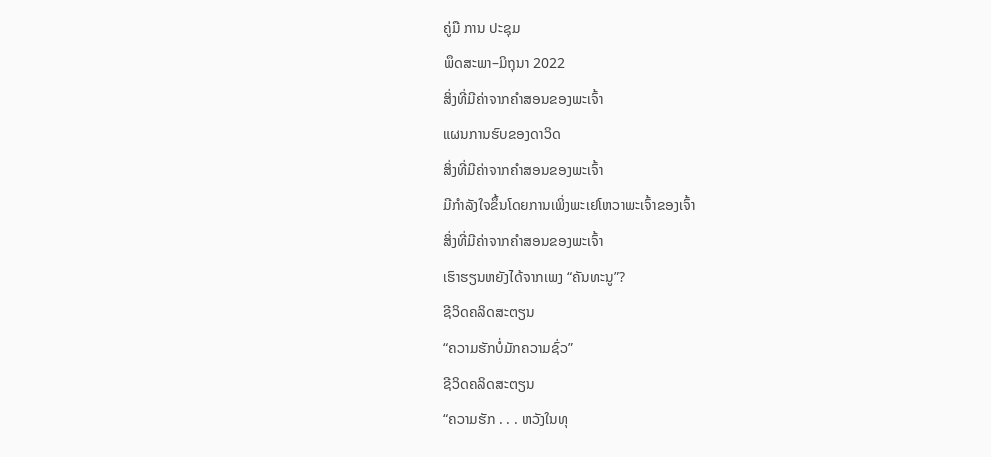ຄູ່ມື ການ ປະຊຸມ
ພຶດສະພາ–ມິຖຸນາ 2022
ສິ່ງທີ່ມີຄ່າຈາກຄຳສອນຂອງພະເຈົ້າ
ແຜນການຮົບຂອງດາວິດ
ສິ່ງທີ່ມີຄ່າຈາກຄຳສອນຂອງພະເຈົ້າ
ມີກຳລັງໃຈຂຶ້ນໂດຍການເພິ່ງພະເຢໂຫວາພະເຈົ້າຂອງເຈົ້າ
ສິ່ງທີ່ມີຄ່າຈາກຄຳສອນຂອງພະເຈົ້າ
ເຮົາຮຽນຫຍັງໄດ້ຈາກເພງ “ຄັນທະນູ”?
ຊີວິດຄລິດສະຕຽນ
“ຄວາມຮັກບໍ່ມັກຄວາມຊົ່ວ”
ຊີວິດຄລິດສະຕຽນ
“ຄວາມຮັກ . . . ຫວັງໃນທຸ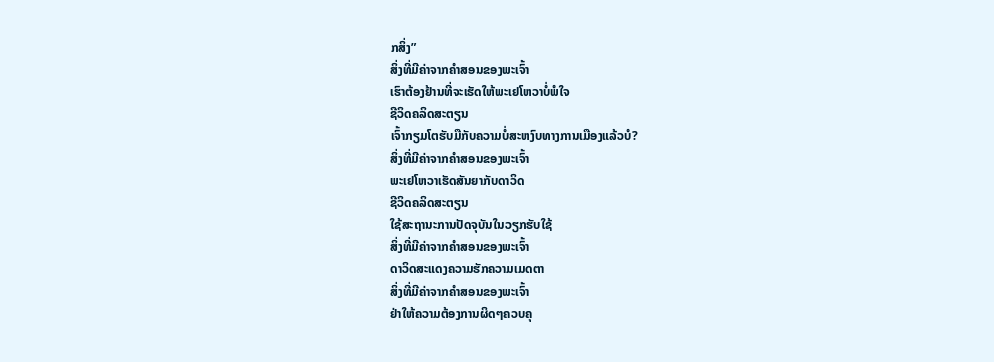ກສິ່ງ”
ສິ່ງທີ່ມີຄ່າຈາກຄຳສອນຂອງພະເຈົ້າ
ເຮົາຕ້ອງຢ້ານທີ່ຈະເຮັດໃຫ້ພະເຢໂຫວາບໍ່ພໍໃຈ
ຊີວິດຄລິດສະຕຽນ
ເຈົ້າກຽມໂຕຮັບມືກັບຄວາມບໍ່ສະຫງົບທາງການເມືອງແລ້ວບໍ?
ສິ່ງທີ່ມີຄ່າຈາກຄຳສອນຂອງພະເຈົ້າ
ພະເຢໂຫວາເຮັດສັນຍາກັບດາວິດ
ຊີວິດຄລິດສະຕຽນ
ໃຊ້ສະຖານະການປັດຈຸບັນໃນວຽກຮັບໃຊ້
ສິ່ງທີ່ມີຄ່າຈາກຄຳສອນຂອງພະເຈົ້າ
ດາວິດສະແດງຄວາມຮັກຄວາມເມດຕາ
ສິ່ງທີ່ມີຄ່າຈາກຄຳສອນຂອງພະເຈົ້າ
ຢ່າໃຫ້ຄວາມຕ້ອງການຜິດໆຄວບຄຸ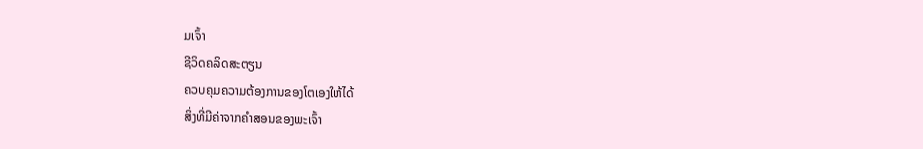ມເຈົ້າ
ຊີວິດຄລິດສະຕຽນ
ຄວບຄຸມຄວາມຕ້ອງການຂອງໂຕເອງໃຫ້ໄດ້
ສິ່ງທີ່ມີຄ່າຈາກຄຳສອນຂອງພະເຈົ້າ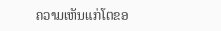ຄວາມເຫັນແກ່ໂຕຂອ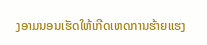ງອາມນອນເຮັດໃຫ້ເກີດເຫດການຮ້າຍແຮງ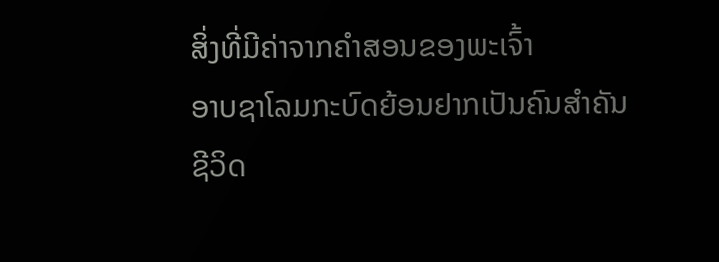ສິ່ງທີ່ມີຄ່າຈາກຄຳສອນຂອງພະເຈົ້າ
ອາບຊາໂລມກະບົດຍ້ອນຢາກເປັນຄົນສຳຄັນ
ຊີວິດ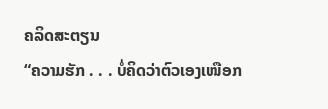ຄລິດສະຕຽນ
“ຄວາມຮັກ . . . ບໍ່ຄິດວ່າຕົວເອງເໜືອກ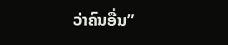ວ່າຄົນອື່ນ”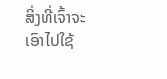ສິ່ງທີ່ເຈົ້າຈະເອົາໄປໃຊ້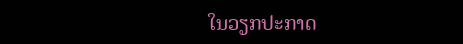ໃນວຽກປະກາດ